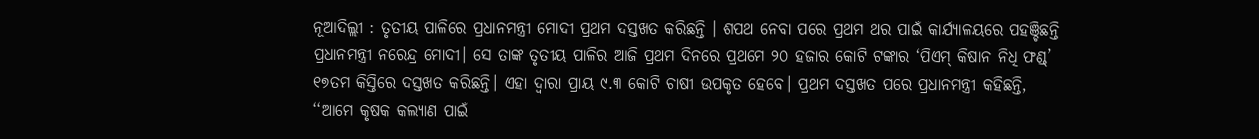ନୂଆଦିଲ୍ଲୀ : ତୃତୀୟ ପାଳିରେ ପ୍ରଧାନମନ୍ତ୍ରୀ ମୋଦୀ ପ୍ରଥମ ଦସ୍ତଖତ କରିଛନ୍ତି । ଶପଥ ନେବା ପରେ ପ୍ରଥମ ଥର ପାଇଁ କାର୍ଯ୍ୟାଳୟରେ ପହଞ୍ଚିଛନ୍ତି ପ୍ରଧାନମନ୍ତ୍ରୀ ନରେନ୍ଦ୍ର ମୋଦୀ। ସେ ତାଙ୍କ ତୃତୀୟ ପାଳିର ଆଜି ପ୍ରଥମ ଦିନରେ ପ୍ରଥମେ ୨୦ ହଜାର କୋଟି ଟଙ୍କାର ‘ପିଏମ୍ କିଷାନ ନିଧି ଫଣ୍ଡ୍’ ୧୭ତମ କିସ୍ତିରେ ଦସ୍ତଖତ କରିଛନ୍ତି। ଏହା ଦ୍ବାରା ପ୍ରାୟ ୯.୩ କୋଟି ଚାଷୀ ଉପକୃତ ହେବେ। ପ୍ରଥମ ଦସ୍ତଖତ ପରେ ପ୍ରଧାନମନ୍ତ୍ରୀ କହିଛନ୍ତି, ‘‘ଆମେ କୃଷକ କଲ୍ୟାଣ ପାଇଁ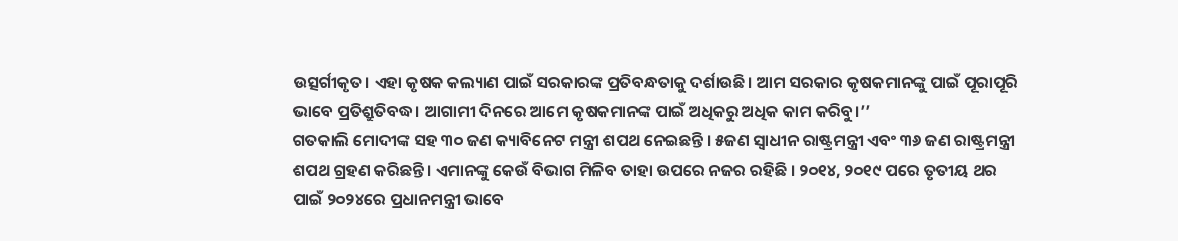ଉତ୍ସର୍ଗୀକୃତ। ଏହା କୃଷକ କଲ୍ୟାଣ ପାଇଁ ସରକାରଙ୍କ ପ୍ରତିବନ୍ଧତାକୁ ଦର୍ଶାଉଛି। ଆମ ସରକାର କୃଷକମାନଙ୍କୁ ପାଇଁ ପୂରାପୂରି ଭାବେ ପ୍ରତିଶ୍ରୁତିବଦ୍ଧ। ଆଗାମୀ ଦିନରେ ଆମେ କୃଷକମାନଙ୍କ ପାଇଁ ଅଧିକରୁ ଅଧିକ କାମ କରିବୁ।’’
ଗତକାଲି ମୋଦୀଙ୍କ ସହ ୩୦ ଜଣ କ୍ୟାବିନେଟ ମନ୍ତ୍ରୀ ଶପଥ ନେଇଛନ୍ତି । ୫ଜଣ ସ୍ୱାଧୀନ ରାଷ୍ଟ୍ରମନ୍ତ୍ରୀ ଏବଂ ୩୬ ଜଣ ରାଷ୍ଟ୍ରମନ୍ତ୍ରୀ ଶପଥ ଗ୍ରହଣ କରିଛନ୍ତି । ଏମାନଙ୍କୁ କେଉଁ ବିଭାଗ ମିଳିବ ତାହା ଉପରେ ନଜର ରହିଛି । ୨୦୧୪, ୨୦୧୯ ପରେ ତୃତୀୟ ଥର ପାଇଁ ୨୦୨୪ରେ ପ୍ରଧାନମନ୍ତ୍ରୀ ଭାବେ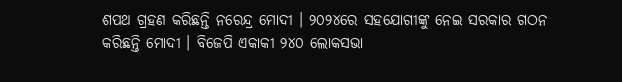ଶପଥ ଗ୍ରହଣ କରିଛନ୍ତି ନରେନ୍ଦ୍ର ମୋଦୀ । ୨୦୨୪ରେ ସହଯୋଗୀଙ୍କୁ ନେଇ ସରକାର ଗଠନ କରିଛନ୍ତି ମୋଦୀ । ବିଜେପି ଏକାକୀ ୨୪୦ ଲୋକସଭା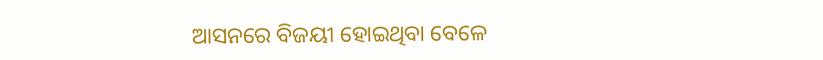ଆସନରେ ବିଜୟୀ ହୋଇଥିବା ବେଳେ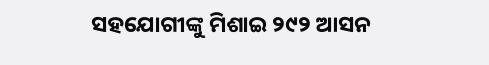ସହଯୋଗୀଙ୍କୁ ମିଶାଇ ୨୯୨ ଆସନ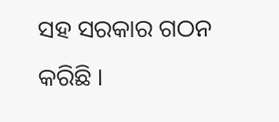ସହ ସରକାର ଗଠନ କରିଛି ।